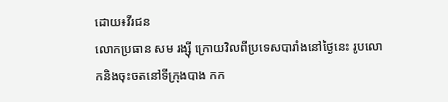ដោយ៖វីរជន
លោកប្រធាន សម រង្ស៊ី ក្រោយវិលពីប្រទេសបារាំងនៅថ្ងៃនេះ រូបលោកនិងចុះចតនៅទីក្រុងបាង កក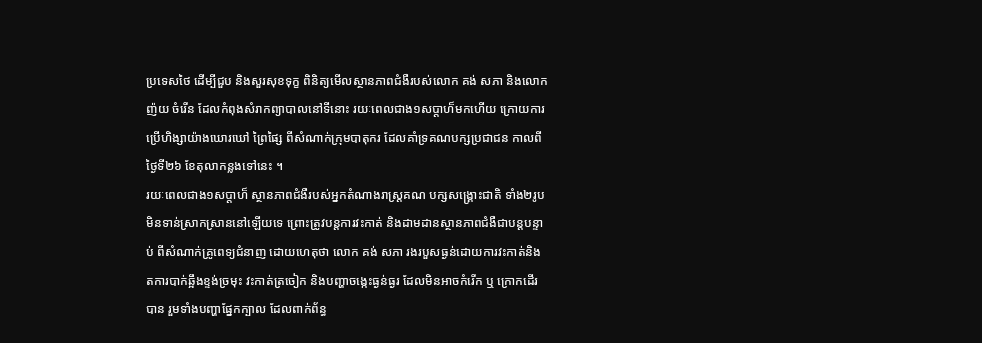ប្រទេសថៃ ដើម្បីជួប និងសួរសុខទុក្ខ ពិនិត្យមើលស្ថានភាពជំងឺរបស់លោក គង់ សភា និងលោក ញ៉យ ចំរើន ដែលកំពុងសំរាកព្យាបាលនៅទីនោះ រយៈពេលជាង១សប្តាហ៏មកហើយ ក្រោយការប្រើហិង្សាយ៉ាងឃោរឃៅ ព្រៃផ្សៃ ពីសំណាក់ក្រុមបាតុករ ដែលគាំទ្រគណបក្សប្រជាជន កាលពីថ្ងៃទី២៦ ខែតុលាកន្លងទៅនេះ ។
រយៈពេលជាង១សប្តាហ៏ ស្ថានភាពជំងឺរបស់អ្នកតំណាងរាស្រ្តគណ បក្សសង្គ្រោះជាតិ ទាំង២រូប មិនទាន់ស្រាកស្រាននៅឡើយទេ ព្រោះត្រូវបន្តការវះកាត់ និងដាមដានស្ថានភាពជំងឺជាបន្តបន្ទាប់ ពីសំណាក់គ្រូពេទ្យជំនាញ ដោយហេតុថា លោក គង់ សភា រងរបួសធ្ងន់ដោយការវះកាត់និងតការបាក់ឆ្អឹងខ្ទង់ច្រមុះ វះកាត់ត្រចៀក និងបញ្ហាចង្កេះធ្ងន់ធ្ងរ ដែលមិនអាចកំរើក ឬ ក្រោកដើរបាន រួមទាំងបញ្ហាផ្នែកក្បាល ដែលពាក់ព័ន្ធ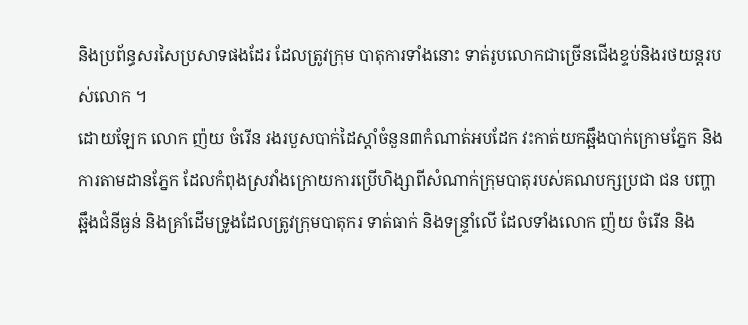និងប្រព័ន្ធសរសៃប្រសាទផងដែរ ដែលត្រូវក្រុម បាតុការទាំងនោះ ទាត់រូបលោកជាច្រើនជើងខ្ទប់និងរថយន្តរបស់លោក ។
ដោយឡែក លោក ញ៉យ ចំរើន រងរបួសបាក់ដៃស្តាំចំនួន៣កំណាត់អបដែក វះកាត់យកឆ្អឹងបាក់ក្រោមភ្នែក និងការតាមដានភ្នែក ដែលកំពុងស្រវាំងក្រោយការប្រើហិង្សាពីសំណាក់ក្រុមបាតុរបស់គណបក្សប្រជា ជន បញ្ហាឆ្អឹងជំនីធ្ងន់ និងគ្រាំដើមទ្រូងដែលត្រូវក្រុមបាតុករ ទាត់ធាក់ និងទន្ទ្រាំលើ ដែលទាំងលោក ញ៉យ ចំរើន និង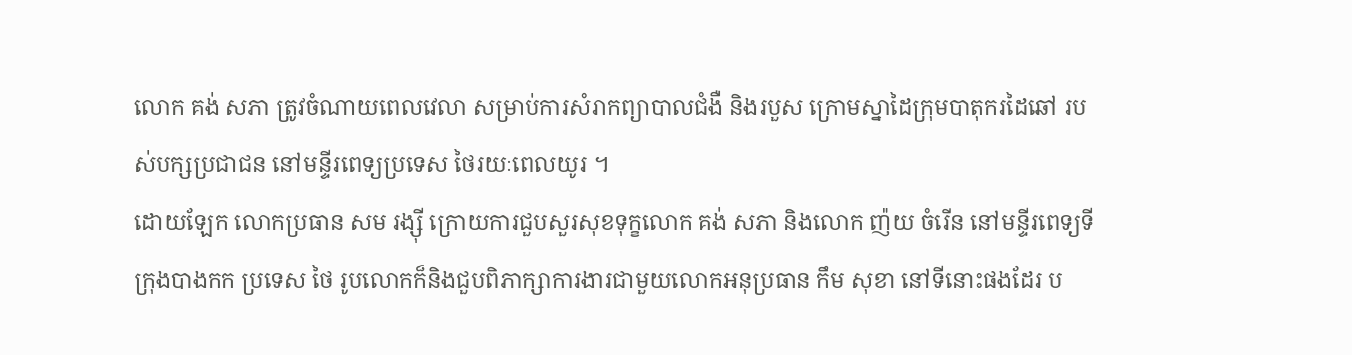លោក គង់ សភា ត្រូវចំណាយពេលវេលា សម្រាប់ការសំរាកព្យាបាលជំងឺ និងរបួស ក្រោមស្នាដៃក្រុមបាតុករដៃឆៅ របស់បក្សប្រជាជន នៅមន្ទីរពេទ្យប្រទេស ថៃរយៈពេលយូរ ។
ដោយឡែក លោកប្រធាន សម រង្ស៊ី ក្រោយការជួបសួរសុខទុក្ខលោក គង់ សភា និងលោក ញ៉យ ចំរើន នៅមន្ទីរពេទ្យទីក្រុងបាងកក ប្រទេស ថៃ រូបលោកក៏និងជួបពិភាក្សាការងារជាមួយលោកអនុប្រធាន កឹម សុខា នៅទីនោះផងដែរ ប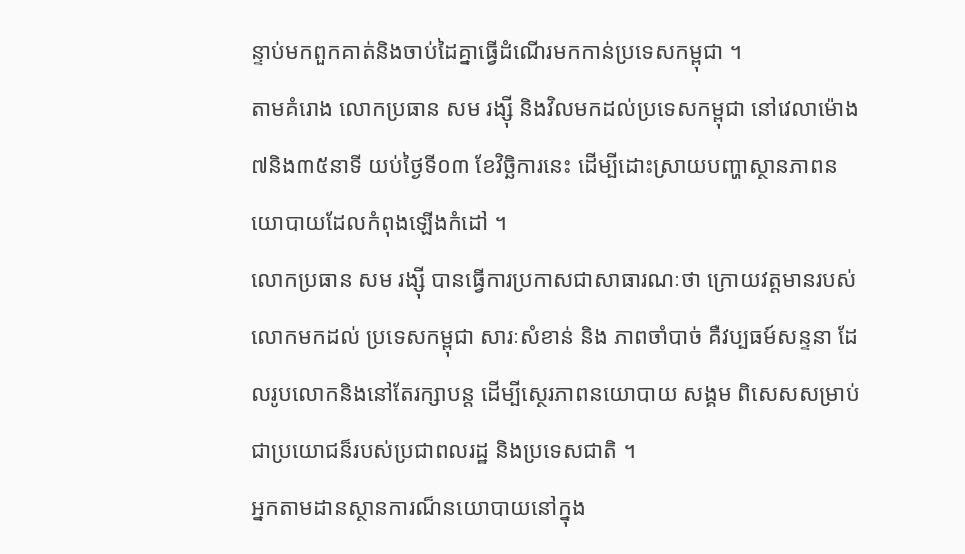ន្ទាប់មកពួកគាត់និងចាប់ដៃគ្នាធ្វើដំណើរមកកាន់ប្រទេសកម្ពុជា ។
តាមគំរោង លោកប្រធាន សម រង្ស៊ី និងវិលមកដល់ប្រទេសកម្ពុជា នៅវេលាម៉ោង៧និង៣៥នាទី យប់ថ្ងៃទី០៣ ខែវិច្ឆិការនេះ ដើម្បីដោះស្រាយបញ្ហាស្ថានភាពនយោបាយដែលកំពុងឡើងកំដៅ ។
លោកប្រធាន សម រង្ស៊ី បានធ្វើការប្រកាសជាសាធារណៈថា ក្រោយវត្តមានរបស់លោកមកដល់ ប្រទេសកម្ពុជា សារៈសំខាន់ និង ភាពចាំបាច់ គឺវប្បធម៍សន្ទនា ដែលរូបលោកនិងនៅតែរក្សាបន្ត ដើម្បីស្ថេរភាពនយោបាយ សង្គម ពិសេសសម្រាប់ជាប្រយោជន៏របស់ប្រជាពលរដ្ឋ និងប្រទេសជាតិ ។
អ្នកតាមដានស្ថានការណ៏នយោបាយនៅក្នុង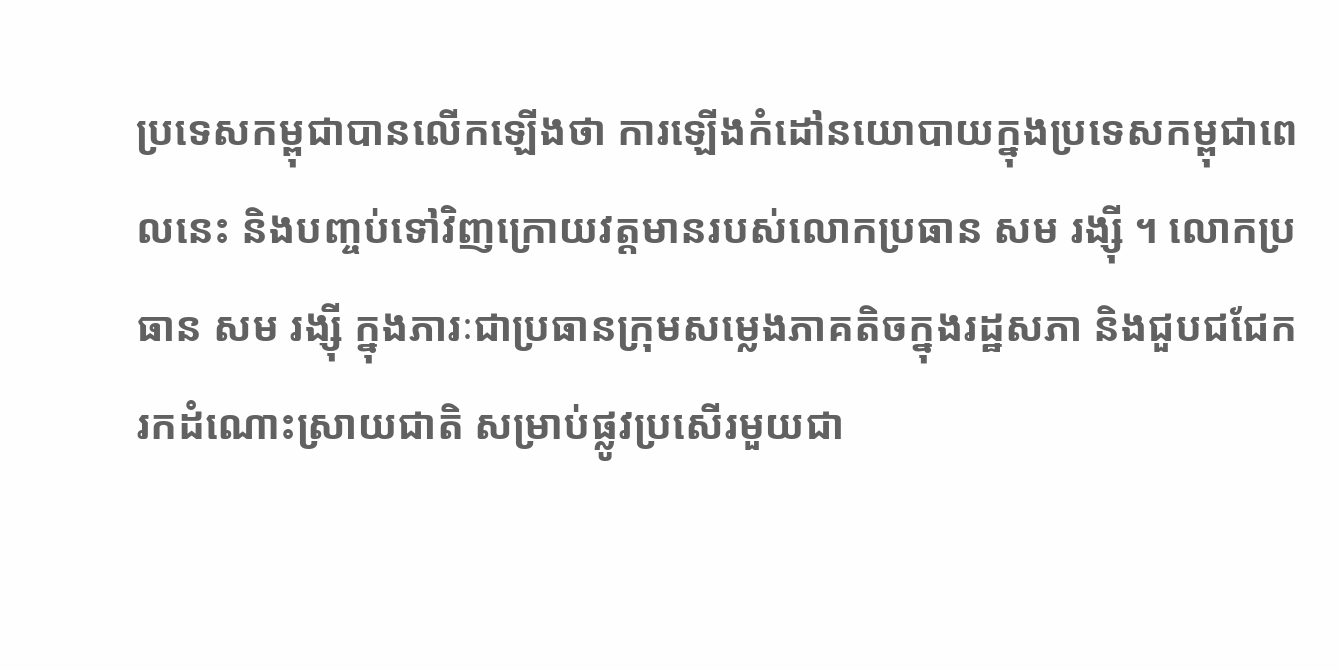ប្រទេសកម្ពុជាបានលើកឡើងថា ការឡើងកំដៅនយោបាយក្នុងប្រទេសកម្ពុជាពេលនេះ និងបញ្ចប់ទៅវិញក្រោយវត្តមានរបស់លោកប្រធាន សម រង្ស៊ី ។ លោកប្រធាន សម រង្ស៊ី ក្នុងភារៈជាប្រធានក្រុមសម្លេងភាគតិចក្នុងរដ្ឋសភា និងជួបជជែក រកដំណោះស្រាយជាតិ សម្រាប់ផ្លូវប្រសើរមួយជា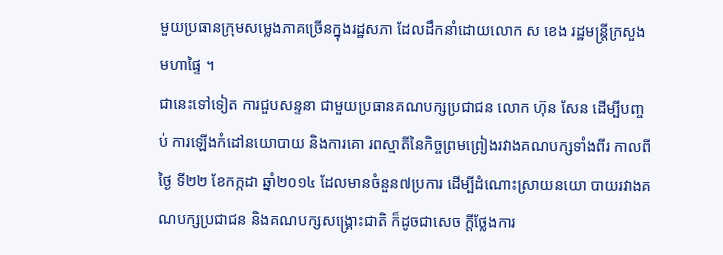មួយប្រធានក្រុមសម្លេងភាគច្រើនក្នុងរដ្ឋសភា ដែលដឹកនាំដោយលោក ស ខេង រដ្ឋមន្រ្តីក្រសួងមហាផ្ទៃ ។
ជានេះទៅទៀត ការជួបសន្ទនា ជាមួយប្រធានគណបក្សប្រជាជន លោក ហ៊ុន សែន ដើម្បីបញ្ចប់ ការឡើងកំដៅនយោបាយ និងការគោ រពស្មាតីនៃកិច្ចព្រមព្រៀងរវាងគណបក្សទាំងពីរ កាលពីថ្ងៃ ទី២២ ខែកក្កដា ឆ្នាំ២០១៤ ដែលមានចំនួន៧ប្រការ ដើម្បីដំណោះស្រាយនយោ បាយរវាងគណបក្សប្រជាជន និងគណបក្សសង្គ្រោះជាតិ ក៏ដូចជាសេច ក្តីថ្លែងការ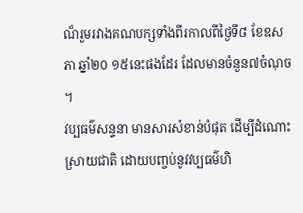ណ៏រួមរវាងគណបក្សទាំងពីរកាលពីថ្ងៃទី៨ ខែឧសភា ឆ្នាំ២០ ១៥នេះផងដែរ ដែលមានចំនួន៧ចំណុច ។
វប្បធម៌សន្ទនា មានសារសំខាន់បំផុត ដើម្បីដំណោះស្រាយជាតិ ដោយបញ្ចប់នូវវប្បធម៌ហិ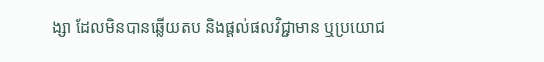ង្សា ដែលមិនបានឆ្លើយតប និងផ្តល់ផលវិជ្ជាមាន ឬប្រយោជ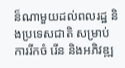ន៏ណាមួយដល់ពលរដ្ឋ និងប្រទេសជាតិ សម្រាប់ការរីកចំ រើន និងអភិវឌ្ឍ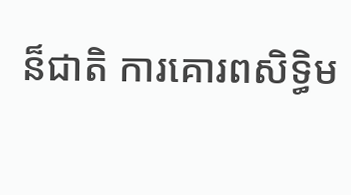ន៏ជាតិ ការគោរពសិទ្ធិម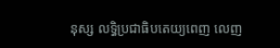នុស្ស លទ្ធិប្រជាធិបតេយ្យពេញ លេញ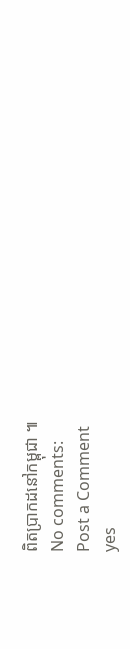ពិតប្រាកដនៅកម្ពុជា ៕
No comments:
Post a Comment
yes